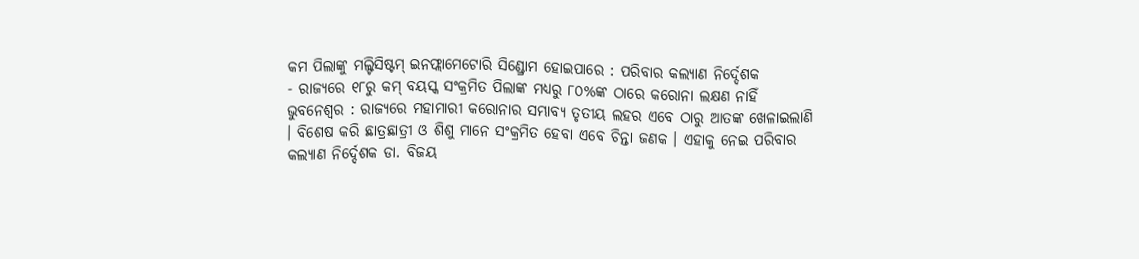କମ ପିଲାଙ୍କୁ ମଲ୍ଟିସିଷ୍ଟମ୍ ଇନଫ୍ଲାମେଟୋରି ସିଣ୍ଡ୍ରୋମ ହୋଇପାରେ : ପରିବାର କଲ୍ୟାଣ ନିର୍ଦ୍ଦେଶକ
- ରାଜ୍ୟରେ ୧୮ରୁ କମ୍ ବୟସ୍କ ସଂକ୍ରମିତ ପିଲାଙ୍କ ମଧ୍ୟରୁ ୮୦%ଙ୍କ ଠାରେ କରୋନା ଲକ୍ଷଣ ନାହିଁ
ଭୁବନେଶ୍ୱର : ରାଜ୍ୟରେ ମହାମାରୀ କରୋନାର ସମ୍ଭାବ୍ୟ ତୃତୀୟ ଲହର ଏବେ ଠାରୁ ଆତଙ୍କ ଖେଳାଇଲାଣି । ବିଶେଷ କରି ଛାତ୍ରଛାତ୍ରୀ ଓ ଶିଶୁ ମାନେ ସଂକ୍ରମିତ ହେବା ଏବେ ଚିନ୍ତା ଜଣକ । ଏହାକୁ ନେଇ ପରିବାର କଲ୍ୟାଣ ନିର୍ଦ୍ଦେଶକ ଡା. ବିଜୟ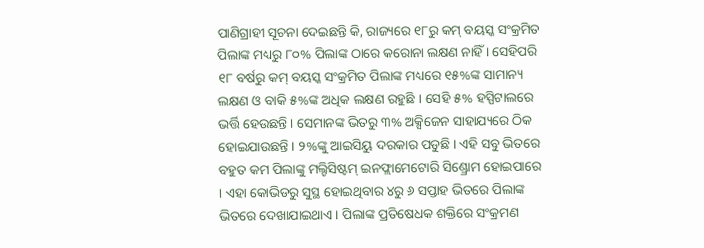ପାଣିଗ୍ରାହୀ ସୂଚନା ଦେଇଛନ୍ତି କି, ରାଜ୍ୟରେ ୧୮ରୁ କମ୍ ବୟସ୍କ ସଂକ୍ରମିତ ପିଲାଙ୍କ ମଧ୍ୟରୁ ୮୦% ପିଲାଙ୍କ ଠାରେ କରୋନା ଲକ୍ଷଣ ନାହିଁ । ସେହିପରି ୧୮ ବର୍ଷରୁ କମ୍ ବୟସ୍କ ସଂକ୍ରମିତ ପିଲାଙ୍କ ମଧ୍ୟରେ ୧୫%ଙ୍କ ସାମାନ୍ୟ ଲକ୍ଷଣ ଓ ବାକି ୫%ଙ୍କ ଅଧିକ ଲକ୍ଷଣ ରହୁଛି । ସେହି ୫% ହସ୍ପିଟାଲରେ ଭର୍ତ୍ତି ହେଉଛନ୍ତି । ସେମାନଙ୍କ ଭିତରୁ ୩% ଅକ୍ସିଜେନ ସାହାଯ୍ୟରେ ଠିକ ହୋଇଯାଉଛନ୍ତି । ୨%ଙ୍କୁ ଆଇସିୟୁ ଦରକାର ପଡୁଛି । ଏହି ସବୁ ଭିତରେ ବହୁତ କମ ପିଲାଙ୍କୁ ମଲ୍ଟିସିଷ୍ଟମ୍ ଇନଫ୍ଲାମେଟୋରି ସିଣ୍ଡ୍ରୋମ ହୋଇପାରେ । ଏହା କୋଭିଡରୁ ସୁସ୍ଥ ହୋଇଥିବାର ୪ରୁ ୬ ସପ୍ତାହ ଭିତରେ ପିଲାଙ୍କ ଭିତରେ ଦେଖାଯାଇଥାଏ । ପିଲାଙ୍କ ପ୍ରତିଷେଧକ ଶକ୍ତିରେ ସଂକ୍ରମଣ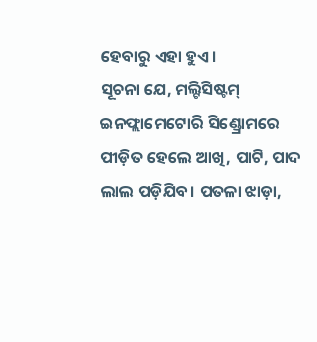ହେବାରୁ ଏହା ହୁଏ।
ସୂଚନା ଯେ, ମଲ୍ଟିସିଷ୍ଟମ୍ ଇନଫ୍ଲାମେଟୋରି ସିଣ୍ଡ୍ରୋମରେ ପୀଡ଼ିତ ହେଲେ ଆଖି, ପାଟି, ପାଦ ଲାଲ ପଡ଼ିଯିବ। ପତଳା ଝାଡ଼ା,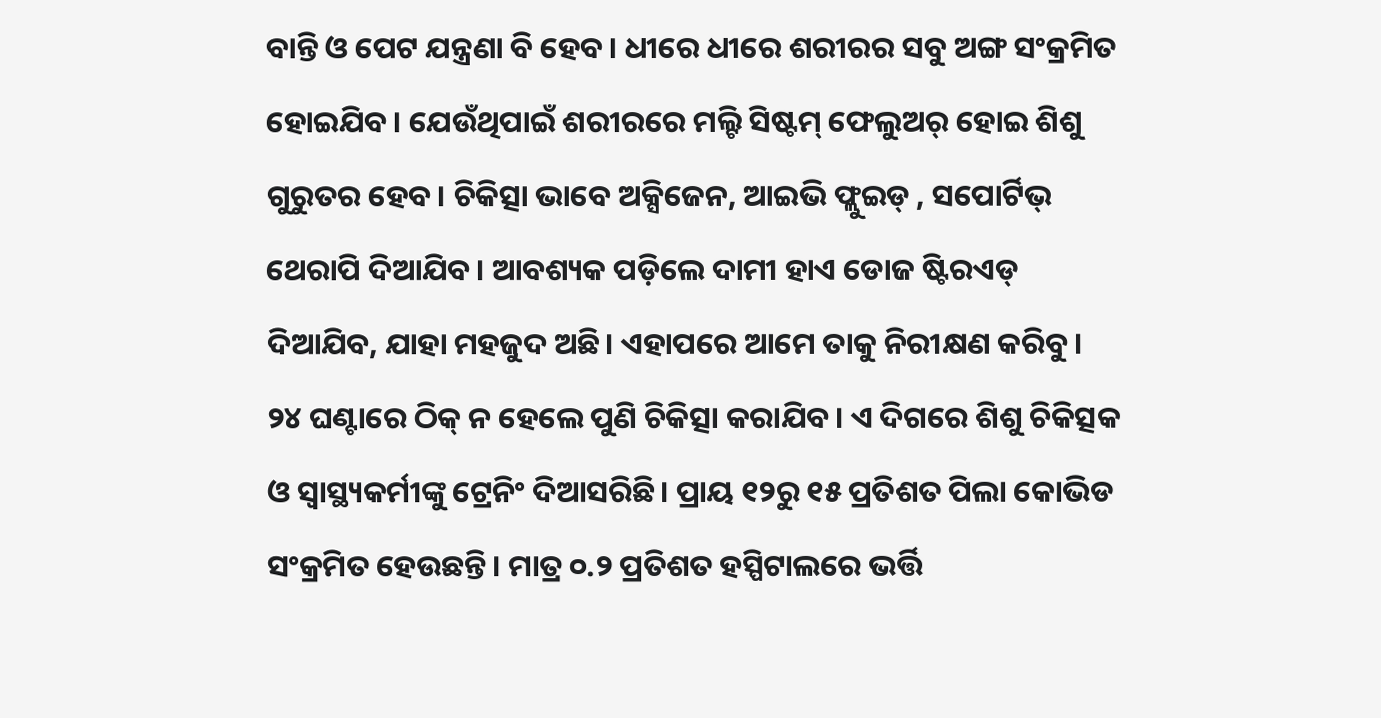ବାନ୍ତି ଓ ପେଟ ଯନ୍ତ୍ରଣା ବି ହେବ। ଧୀରେ ଧୀରେ ଶରୀରର ସବୁ ଅଙ୍ଗ ସଂକ୍ରମିତ ହୋଇଯିବ। ଯେଉଁଥିପାଇଁ ଶରୀରରେ ମଲ୍ଟି ସିଷ୍ଟମ୍ ଫେଲୁଅର୍ ହୋଇ ଶିଶୁ ଗୁରୁତର ହେବ। ଚିକିତ୍ସା ଭାବେ ଅକ୍ସିଜେନ, ଆଇଭି ଫ୍ଲୁଇଡ୍ , ସପୋର୍ଟିଭ୍ ଥେରାପି ଦିଆଯିବ। ଆବଶ୍ୟକ ପଡ଼ିଲେ ଦାମୀ ହାଏ ଡୋଜ ଷ୍ଟିରଏଡ୍ ଦିଆଯିବ, ଯାହା ମହଜୁଦ ଅଛି। ଏହାପରେ ଆମେ ତାକୁ ନିରୀକ୍ଷଣ କରିବୁ। ୨୪ ଘଣ୍ଟାରେ ଠିକ୍ ନ ହେଲେ ପୁଣି ଚିକିତ୍ସା କରାଯିବ। ଏ ଦିଗରେ ଶିଶୁ ଚିକିତ୍ସକ ଓ ସ୍ୱାସ୍ଥ୍ୟକର୍ମୀଙ୍କୁ ଟ୍ରେନିଂ ଦିଆସରିଛି। ପ୍ରାୟ ୧୨ରୁ ୧୫ ପ୍ରତିଶତ ପିଲା କୋଭିଡ ସଂକ୍ରମିତ ହେଉଛନ୍ତି। ମାତ୍ର ୦.୨ ପ୍ରତିଶତ ହସ୍ପିଟାଲରେ ଭର୍ତ୍ତି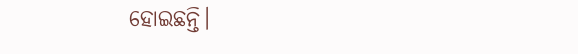ହୋଇଛନ୍ତି।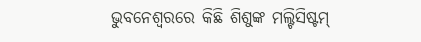ଭୁବନେଶ୍ୱରରେ କିଛି ଶିଶୁଙ୍କ ମଲ୍ଟିସିଷ୍ଟମ୍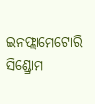ଇନଫ୍ଲାମେଟୋରି ସିଣ୍ଡ୍ରୋମ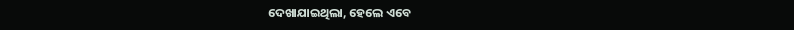ଦେଖାଯାଇଥିଲା, ହେଲେ ଏବେ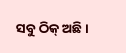ସବୁ ଠିକ୍ ଅଛି।